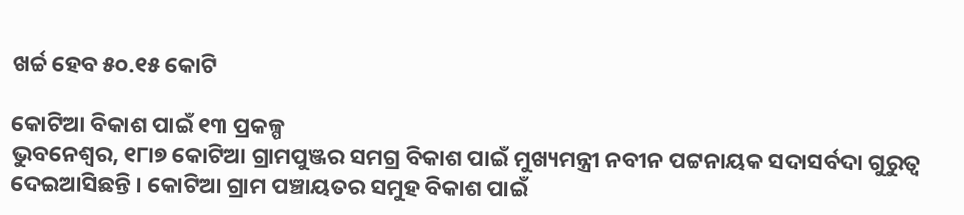ଖର୍ଚ୍ଚ ହେବ ୫୦.୧୫ କୋଟି

କୋଟିଆ ବିକାଶ ପାଇଁ ୧୩ ପ୍ରକଳ୍ପ
ଭୁବନେଶ୍ୱର, ୧୮ା୭ କୋଟିଆ ଗ୍ରାମପୁଞ୍ଜର ସମଗ୍ର ବିକାଶ ପାଇଁ ମୁଖ୍ୟମନ୍ତ୍ରୀ ନବୀନ ପଟ୍ଟନାୟକ ସଦାସର୍ବଦା ଗୁରୁତ୍ୱ ଦେଇଆସିଛନ୍ତି । କୋଟିଆ ଗ୍ରାମ ପଞ୍ଚାୟତର ସମୁହ ବିକାଶ ପାଇଁ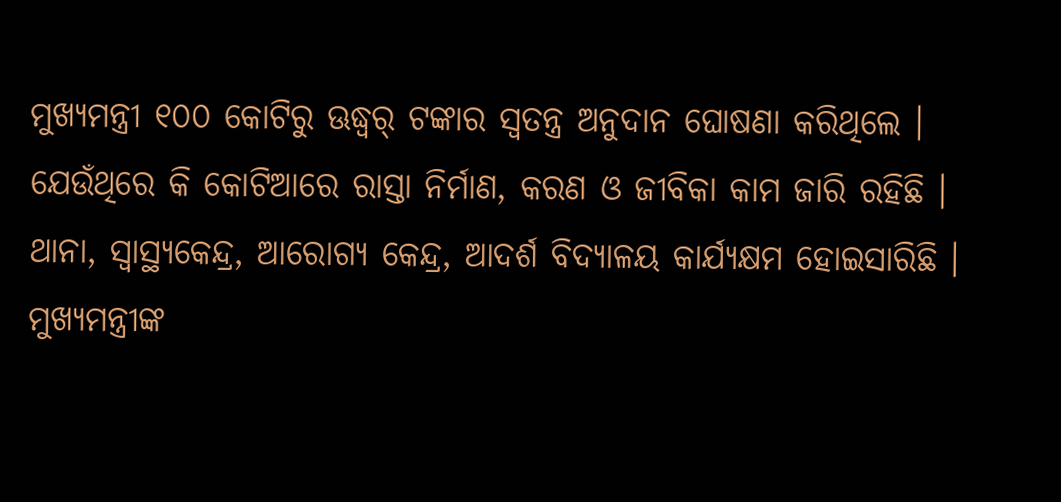ମୁଖ୍ୟମନ୍ତ୍ରୀ ୧୦୦ କୋଟିରୁ ଊଦ୍ଧ୍ୱର୍ ଟଙ୍କାର ସ୍ୱତନ୍ତ୍ର ଅନୁଦାନ ଘୋଷଣା କରିଥିଲେ । ଯେଉଁଥିରେ କି କୋଟିଆରେ ରାସ୍ତା ନିର୍ମାଣ, କରଣ ଓ ଜୀବିକା କାମ ଜାରି ରହିଛି । ଥାନା, ସ୍ୱାସ୍ଥ୍ୟକେନ୍ଦ୍ର, ଆରୋଗ୍ୟ କେନ୍ଦ୍ର, ଆଦର୍ଶ ବିଦ୍ୟାଳୟ କାର୍ଯ୍ୟକ୍ଷମ ହୋଇସାରିଛି ।
ମୁଖ୍ୟମନ୍ତ୍ରୀଙ୍କ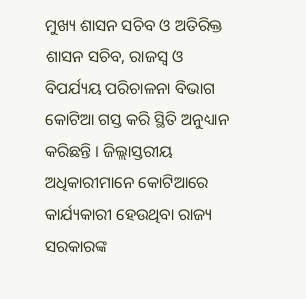ମୁଖ୍ୟ ଶାସନ ସଚିବ ଓ ଅତିରିକ୍ତ ଶାସନ ସଚିବ, ରାଜସ୍ୱ ଓ ବିପର୍ଯ୍ୟୟ ପରିଚାଳନା ବିଭାଗ କୋଟିଆ ଗସ୍ତ କରି ସ୍ଥିତି ଅନୁଧ୍ୟାନ କରିଛନ୍ତି । ଜିଲ୍ଲାସ୍ତରୀୟ ଅଧିକାରୀମାନେ କୋଟିଆରେ କାର୍ଯ୍ୟକାରୀ ହେଉଥିବା ରାଜ୍ୟ ସରକାରଙ୍କ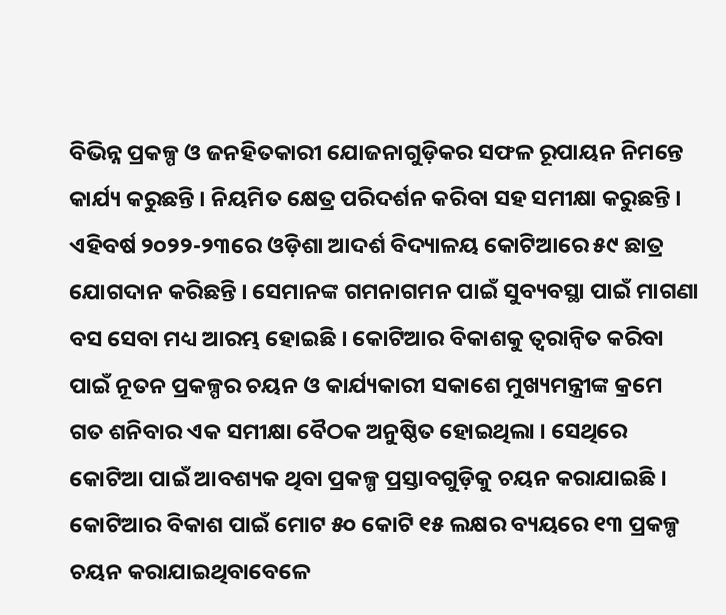ବିଭିନ୍ନ ପ୍ରକଳ୍ପ ଓ ଜନହିତକାରୀ ଯୋଜନାଗୁଡ଼ିକର ସଫଳ ରୂପାୟନ ନିମନ୍ତେ କାର୍ଯ୍ୟ କରୁଛନ୍ତି । ନିୟମିତ କ୍ଷେତ୍ର ପରିଦର୍ଶନ କରିବା ସହ ସମୀକ୍ଷା କରୁଛନ୍ତି । ଏହିବର୍ଷ ୨୦୨୨-୨୩ରେ ଓଡ଼ିଶା ଆଦର୍ଶ ବିଦ୍ୟାଳୟ କୋଟିଆରେ ୫୯ ଛାତ୍ର ଯୋଗଦାନ କରିଛନ୍ତି । ସେମାନଙ୍କ ଗମନାଗମନ ପାଇଁ ସୁବ୍ୟବସ୍ଥା ପାଇଁ ମାଗଣା ବସ ସେବା ମଧ୍ୟ ଆରମ୍ଭ ହୋଇଛି । କୋଟିଆର ବିକାଶକୁ ତ୍ୱରାନ୍ୱିତ କରିବା ପାଇଁ ନୂତନ ପ୍ରକଳ୍ପର ଚୟନ ଓ କାର୍ଯ୍ୟକାରୀ ସକାଶେ ମୁଖ୍ୟମନ୍ତ୍ରୀଙ୍କ କ୍ରମେ ଗତ ଶନିବାର ଏକ ସମୀକ୍ଷା ବୈଠକ ଅନୁଷ୍ଠିତ ହୋଇଥିଲା । ସେଥିରେ କୋଟିଆ ପାଇଁ ଆବଶ୍ୟକ ଥିବା ପ୍ରକଳ୍ପ ପ୍ରସ୍ତାବଗୁଡ଼ିକୁ ଚୟନ କରାଯାଇଛି । କୋଟିଆର ବିକାଶ ପାଇଁ ମୋଟ ୫୦ କୋଟି ୧୫ ଲକ୍ଷର ବ୍ୟୟରେ ୧୩ ପ୍ରକଳ୍ପ ଚୟନ କରାଯାଇଥିବାବେଳେ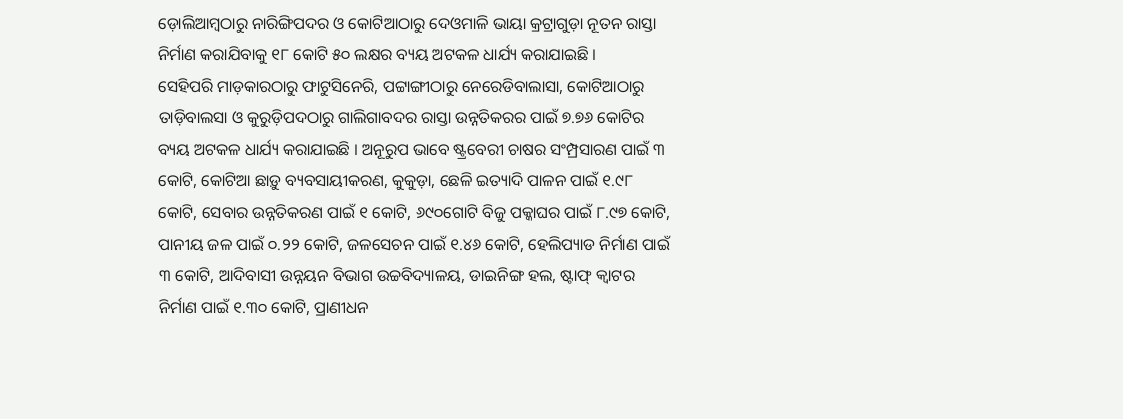ଡ଼ୋଲିଆମ୍ବଠାରୁ ନାରିଙ୍ଗିପଦର ଓ କୋଟିଆଠାରୁ ଦେଓମାଳି ଭାୟା କ୍ରଟ୍ରାଗୁଡ଼ା ନୂତନ ରାସ୍ତା ନିର୍ମାଣ କରାଯିବାକୁ ୧୮ କୋଟି ୫୦ ଲକ୍ଷର ବ୍ୟୟ ଅଟକଳ ଧାର୍ଯ୍ୟ କରାଯାଇଛି ।
ସେହିପରି ମାଡ଼କାରଠାରୁ ଫାଟୁସିନେରି, ପଟ୍ଟାଙ୍ଗୀଠାରୁ ନେରେଡିବାଲାସା, କୋଟିଆଠାରୁ ତାଡ଼ିବାଲସା ଓ କୁରୁଡ଼ିପଦଠାରୁ ଗାଲିଗାବଦର ରାସ୍ତା ଉନ୍ନତିକରର ପାଇଁ ୭.୭୬ କୋଟିର ବ୍ୟୟ ଅଟକଳ ଧାର୍ଯ୍ୟ କରାଯାଇଛି । ଅନୂରୁପ ଭାବେ ଷ୍ଟ୍ରବେରୀ ଚାଷର ସଂମ୍ପ୍ରସାରଣ ପାଇଁ ୩ କୋଟି, କୋଟିଆ ଛାଡ଼ୁ ବ୍ୟବସାୟୀକରଣ, କୁକୁଡ଼ା, ଛେଳି ଇତ୍ୟାଦି ପାଳନ ପାଇଁ ୧.୯୮ କୋଟି, ସେବାର ଉନ୍ନତିକରଣ ପାଇଁ ୧ କୋଟି, ୬୯୦ଗୋଟି ବିଜୁ ପକ୍କାଘର ପାଇଁ ୮.୯୭ କୋଟି, ପାନୀୟ ଜଳ ପାଇଁ ୦.୨୨ କୋଟି, ଜଳସେଚନ ପାଇଁ ୧.୪୬ କୋଟି, ହେଲିପ୍ୟାଡ ନିର୍ମାଣ ପାଇଁ ୩ କୋଟି, ଆଦିବାସୀ ଉନ୍ନୟନ ବିଭାଗ ଉଚ୍ଚବିଦ୍ୟାଳୟ, ଡାଇନିଙ୍ଗ ହଲ, ଷ୍ଟାଫ୍ କ୍ୱାଟର ନିର୍ମାଣ ପାଇଁ ୧.୩୦ କୋଟି, ପ୍ରାଣୀଧନ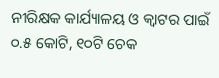ନୀରିକ୍ଷକ କାର୍ଯ୍ୟାଳୟ ଓ କ୍ୱାଟର ପାଇଁ ୦.୫ କୋଟି, ୧୦ଟି ଚେକ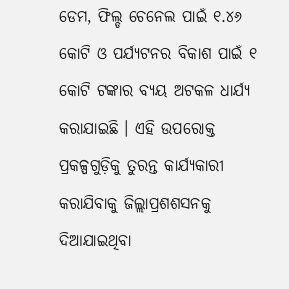ଡେମ, ଫିଲ୍ଡ ଚେନେଲ ପାଇଁ ୧.୪୬ କୋଟି ଓ ପର୍ଯ୍ୟଟନର ବିକାଶ ପାଇଁ ୧ କୋଟି ଟଙ୍କାର ବ୍ୟୟ ଅଟକଳ ଧାର୍ଯ୍ୟ କରାଯାଇଛି । ଏହି ଉପରୋକ୍ତ ପ୍ରକଳ୍ପଗୁଡ଼ିକୁ ତୁରନ୍ତ କାର୍ଯ୍ୟକାରୀ କରାଯିବାକୁ ଜିଲ୍ଲାପ୍ରଶଶସନକୁ ଦିଆଯାଇଥିବା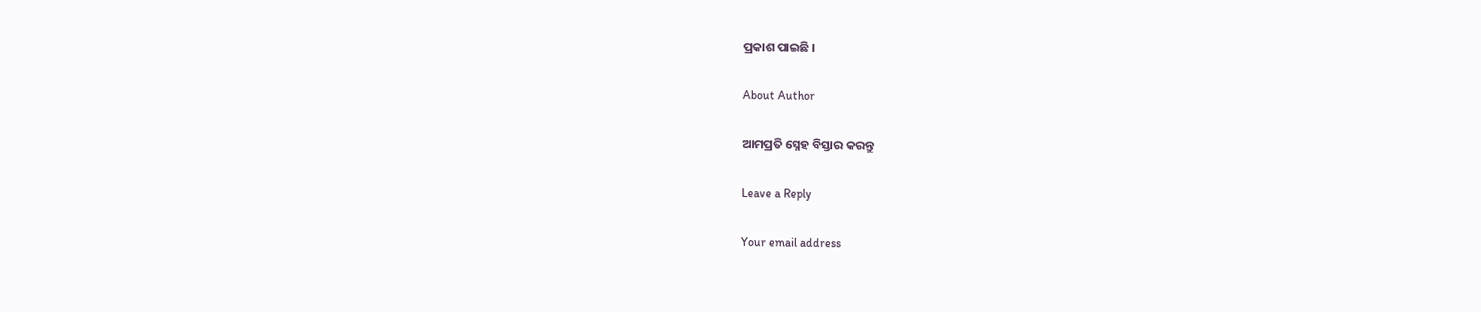ପ୍ରକାଶ ପାଇଛି ।

About Author

ଆମପ୍ରତି ସ୍ନେହ ବିସ୍ତାର କରନ୍ତୁ

Leave a Reply

Your email address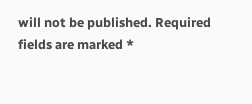will not be published. Required fields are marked *